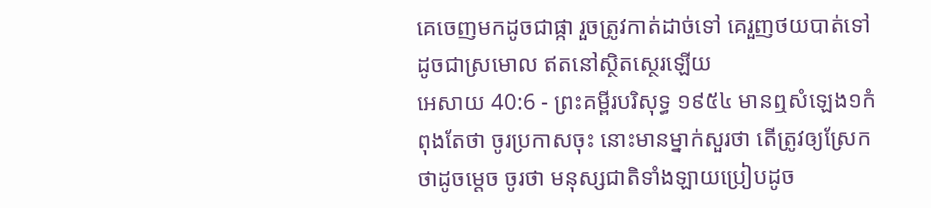គេចេញមកដូចជាផ្កា រួចត្រូវកាត់ដាច់ទៅ គេរួញថយបាត់ទៅ ដូចជាស្រមោល ឥតនៅស្ថិតស្ថេរឡើយ
អេសាយ 40:6 - ព្រះគម្ពីរបរិសុទ្ធ ១៩៥៤ មានឮសំឡេង១កំពុងតែថា ចូរប្រកាសចុះ នោះមានម្នាក់សួរថា តើត្រូវឲ្យស្រែកថាដូចម្តេច ចូរថា មនុស្សជាតិទាំងឡាយប្រៀបដូច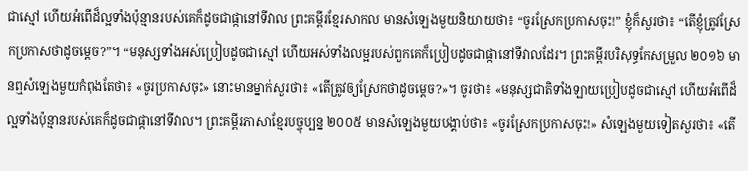ជាស្មៅ ហើយអំពើដ៏ល្អទាំងប៉ុន្មានរបស់គេក៏ដូចជាផ្កានៅទីវាល ព្រះគម្ពីរខ្មែរសាកល មានសំឡេងមួយនិយាយថា៖ “ចូរស្រែកប្រកាសចុះ!” ខ្ញុំក៏សួរថា៖ “តើខ្ញុំត្រូវស្រែកប្រកាសថាដូចម្ដេច?”។ “មនុស្សទាំងអស់ប្រៀបដូចជាស្មៅ ហើយអស់ទាំងលម្អរបស់ពួកគេក៏ប្រៀបដូចជាផ្កានៅទីវាលដែរ។ ព្រះគម្ពីរបរិសុទ្ធកែសម្រួល ២០១៦ មានឮសំឡេងមួយកំពុងតែថា៖ «ចូរប្រកាសចុះ» នោះមានម្នាក់សួរថា៖ «តើត្រូវឲ្យស្រែកថាដូចម្តេច?»។ ចូរថា៖ «មនុស្សជាតិទាំងឡាយប្រៀបដូចជាស្មៅ ហើយអំពើដ៏ល្អទាំងប៉ុន្មានរបស់គេក៏ដូចជាផ្កានៅទីវាល។ ព្រះគម្ពីរភាសាខ្មែរបច្ចុប្បន្ន ២០០៥ មានសំឡេងមួយបង្គាប់ថា៖ «ចូរស្រែកប្រកាសចុះ!» សំឡេងមួយទៀតសួរថា៖ «តើ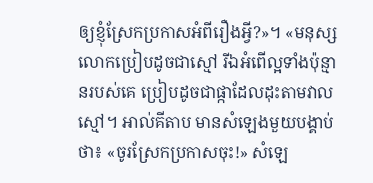ឲ្យខ្ញុំស្រែកប្រកាសអំពីរឿងអ្វី?»។ «មនុស្សលោកប្រៀបដូចជាស្មៅ រីឯអំពើល្អទាំងប៉ុន្មានរបស់គេ ប្រៀបដូចជាផ្កាដែលដុះតាមវាលស្មៅ។ អាល់គីតាប មានសំឡេងមួយបង្គាប់ថា៖ «ចូរស្រែកប្រកាសចុះ!» សំឡេ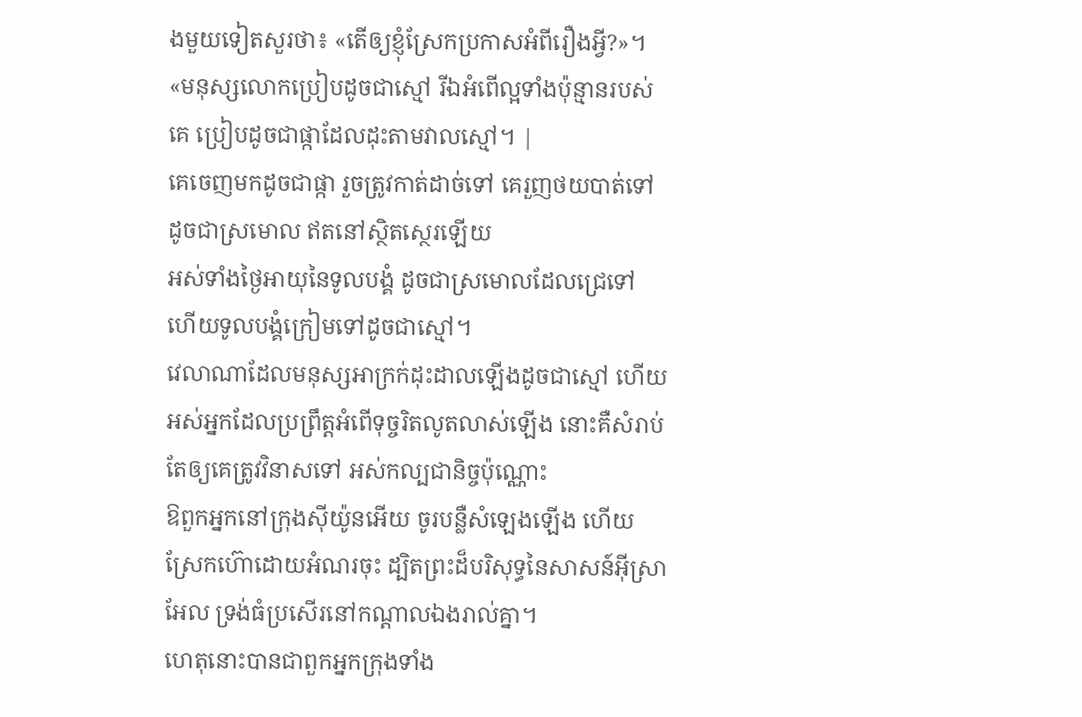ងមួយទៀតសួរថា៖ «តើឲ្យខ្ញុំស្រែកប្រកាសអំពីរឿងអ្វី?»។ «មនុស្សលោកប្រៀបដូចជាស្មៅ រីឯអំពើល្អទាំងប៉ុន្មានរបស់គេ ប្រៀបដូចជាផ្កាដែលដុះតាមវាលស្មៅ។ |
គេចេញមកដូចជាផ្កា រួចត្រូវកាត់ដាច់ទៅ គេរួញថយបាត់ទៅ ដូចជាស្រមោល ឥតនៅស្ថិតស្ថេរឡើយ
អស់ទាំងថ្ងៃអាយុនៃទូលបង្គំ ដូចជាស្រមោលដែលជ្រេទៅ ហើយទូលបង្គំក្រៀមទៅដូចជាស្មៅ។
វេលាណាដែលមនុស្សអាក្រក់ដុះដាលឡើងដូចជាស្មៅ ហើយអស់អ្នកដែលប្រព្រឹត្តអំពើទុច្ចរិតលូតលាស់ឡើង នោះគឺសំរាប់តែឲ្យគេត្រូវវិនាសទៅ អស់កល្បជានិច្ចប៉ុណ្ណោះ
ឱពួកអ្នកនៅក្រុងស៊ីយ៉ូនអើយ ចូរបន្លឺសំឡេងឡើង ហើយស្រែកហ៊ោដោយអំណរចុះ ដ្បិតព្រះដ៏បរិសុទ្ធនៃសាសន៍អ៊ីស្រាអែល ទ្រង់ធំប្រសើរនៅកណ្តាលឯងរាល់គ្នា។
ហេតុនោះបានជាពួកអ្នកក្រុងទាំង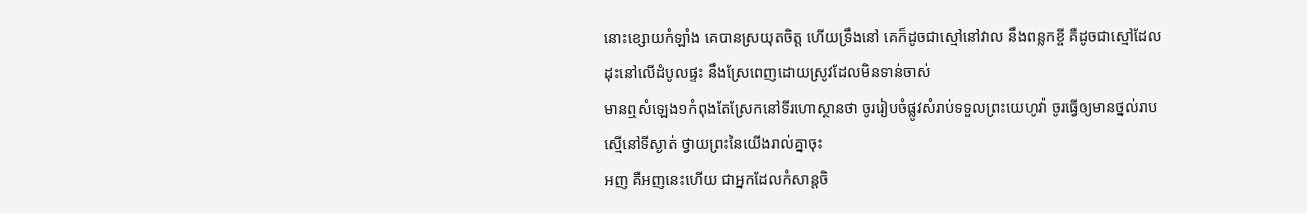នោះខ្សោយកំឡាំង គេបានស្រយុតចិត្ត ហើយទ្រឹងនៅ គេក៏ដូចជាស្មៅនៅវាល នឹងពន្លកខ្ចី គឺដូចជាស្មៅដែលដុះនៅលើដំបូលផ្ទះ នឹងស្រែពេញដោយស្រូវដែលមិនទាន់ចាស់
មានឮសំឡេង១កំពុងតែស្រែកនៅទីរហោស្ថានថា ចូររៀបចំផ្លូវសំរាប់ទទួលព្រះយេហូវ៉ា ចូរធ្វើឲ្យមានថ្នល់រាបស្មើនៅទីស្ងាត់ ថ្វាយព្រះនៃយើងរាល់គ្នាចុះ
អញ គឺអញនេះហើយ ជាអ្នកដែលកំសាន្តចិ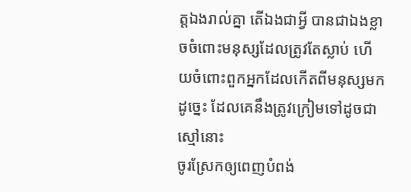ត្តឯងរាល់គ្នា តើឯងជាអ្វី បានជាឯងខ្លាចចំពោះមនុស្សដែលត្រូវតែស្លាប់ ហើយចំពោះពួកអ្នកដែលកើតពីមនុស្សមក ដូច្នេះ ដែលគេនឹងត្រូវក្រៀមទៅដូចជាស្មៅនោះ
ចូរស្រែកឲ្យពេញបំពង់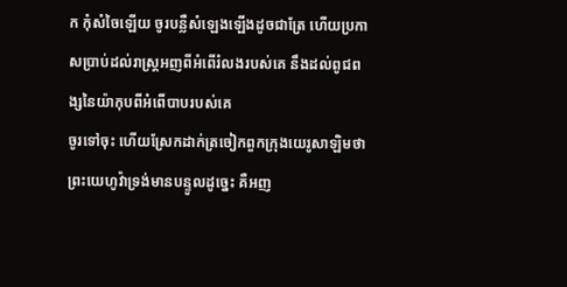ក កុំសំចៃឡើយ ចូរបន្លឺសំឡេងឡើងដូចជាត្រែ ហើយប្រកាសប្រាប់ដល់រាស្ត្រអញពីអំពើរំលងរបស់គេ នឹងដល់ពូជពង្សនៃយ៉ាកុបពីអំពើបាបរបស់គេ
ចូរទៅចុះ ហើយស្រែកដាក់ត្រចៀកពួកក្រុងយេរូសាឡិមថា ព្រះយេហូវ៉ាទ្រង់មានបន្ទូលដូច្នេះ គឺអញ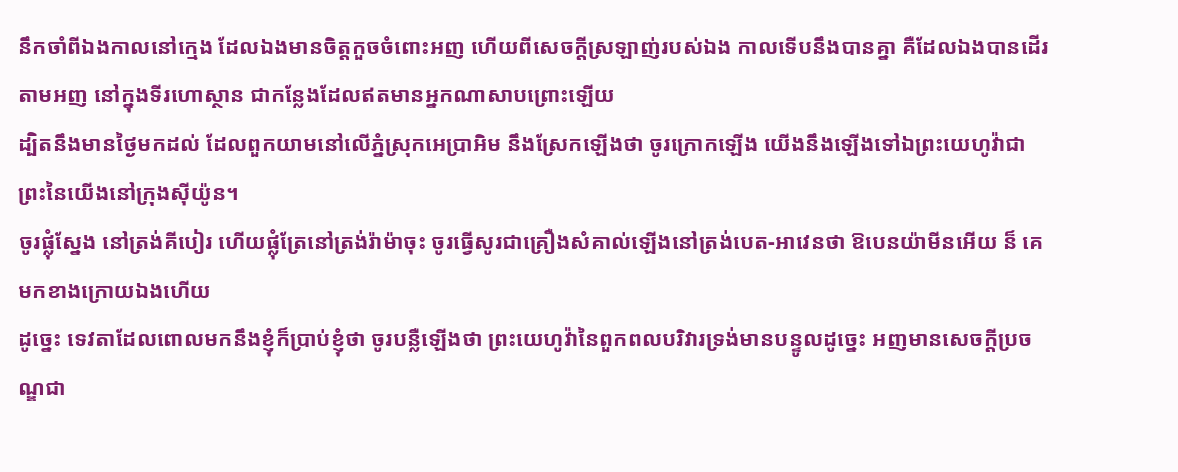នឹកចាំពីឯងកាលនៅក្មេង ដែលឯងមានចិត្តកួចចំពោះអញ ហើយពីសេចក្ដីស្រឡាញ់របស់ឯង កាលទើបនឹងបានគ្នា គឺដែលឯងបានដើរតាមអញ នៅក្នុងទីរហោស្ថាន ជាកន្លែងដែលឥតមានអ្នកណាសាបព្រោះឡើយ
ដ្បិតនឹងមានថ្ងៃមកដល់ ដែលពួកយាមនៅលើភ្នំស្រុកអេប្រាអិម នឹងស្រែកឡើងថា ចូរក្រោកឡើង យើងនឹងឡើងទៅឯព្រះយេហូវ៉ាជាព្រះនៃយើងនៅក្រុងស៊ីយ៉ូន។
ចូរផ្លុំស្នែង នៅត្រង់គីបៀរ ហើយផ្លុំត្រែនៅត្រង់រ៉ាម៉ាចុះ ចូរធ្វើសូរជាគ្រឿងសំគាល់ឡើងនៅត្រង់បេត-អាវេនថា ឱបេនយ៉ាមីនអើយ ន៏ គេមកខាងក្រោយឯងហើយ
ដូច្នេះ ទេវតាដែលពោលមកនឹងខ្ញុំក៏ប្រាប់ខ្ញុំថា ចូរបន្លឺឡើងថា ព្រះយេហូវ៉ានៃពួកពលបរិវារទ្រង់មានបន្ទូលដូច្នេះ អញមានសេចក្ដីប្រចណ្ឌជា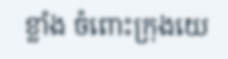ខ្លាំង ចំពោះក្រុងយេ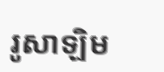រូសាឡិម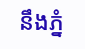នឹងភ្នំ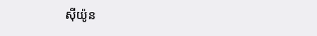ស៊ីយ៉ូន